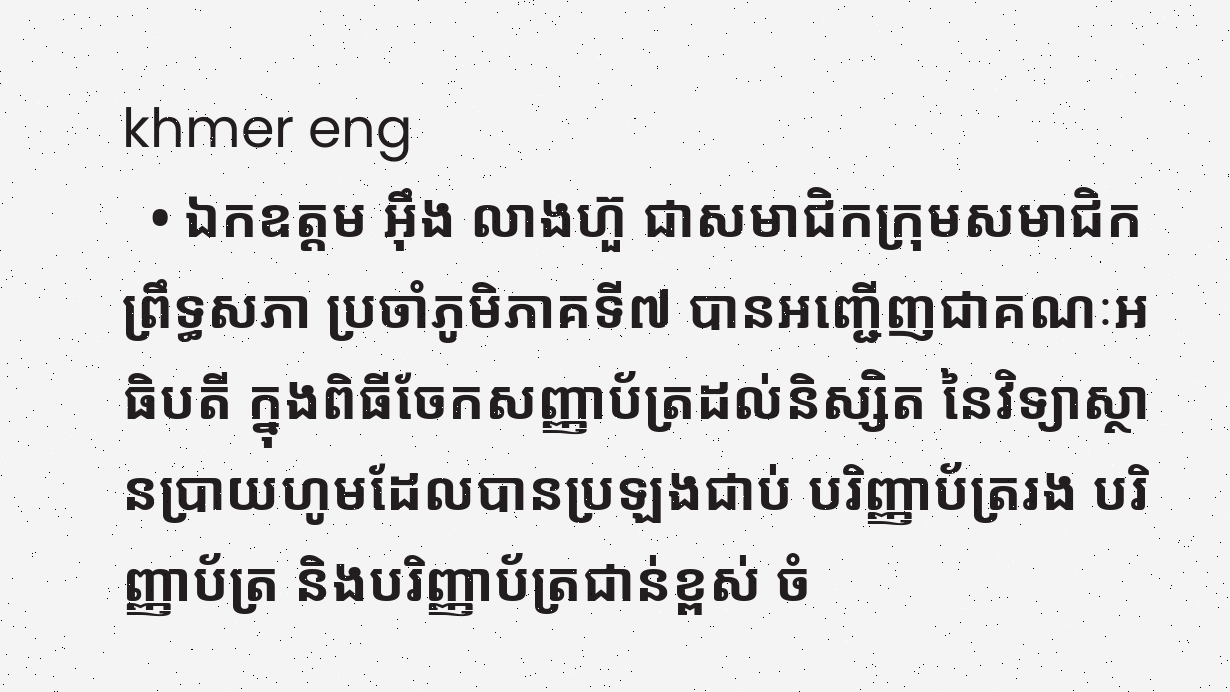khmer eng
  • ឯកឧត្តម អ៊ឹង លាងហ៊ួ ជាសមាជិកក្រុមសមាជិកព្រឹទ្ធសភា ប្រចាំភូមិភាគទី៧ បានអញ្ជើញជាគណៈអធិបតី ក្នុងពិធីចែកសញ្ញាប័ត្រដល់និស្សិត នៃវិទ្យាស្ថានប្រាយហូមដែលបានប្រឡងជាប់ បរិញ្ញាប័ត្ររង បរិញ្ញាប័ត្រ និងបរិញ្ញាប័ត្រជាន់ខ្ពស់ ចំ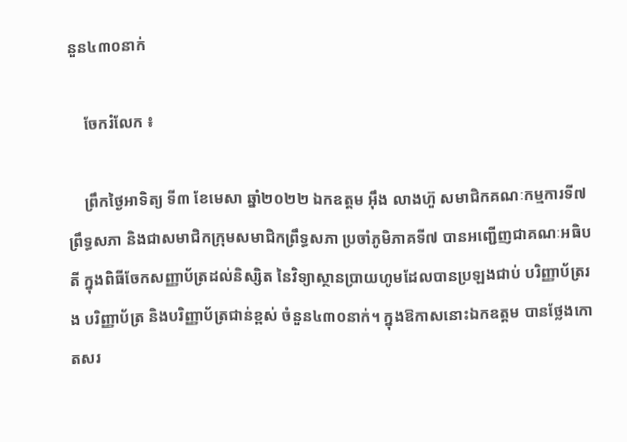នួន៤៣០នាក់

    ចែករំលែក ៖

    ព្រឹកថ្ងៃអាទិត្យ ទី៣ ខែមេសា ឆ្នាំ២០២២ ឯកឧត្តម អ៊ឹង លាងហ៊ួ សមាជិកគណៈកម្មការទី៧ ព្រឹទ្ធសភា និងជាសមាជិកក្រុមសមាជិកព្រឹទ្ធសភា ប្រចាំភូមិភាគទី៧ បានអញ្ជើញជាគណៈអធិបតី ក្នុងពិធីចែកសញ្ញាប័ត្រដល់និស្សិត នៃវិទ្យាស្ថានប្រាយហូមដែលបានប្រឡងជាប់ បរិញ្ញាប័ត្ររង បរិញ្ញាប័ត្រ និងបរិញ្ញាប័ត្រជាន់ខ្ពស់ ចំនួន៤៣០នាក់។ ក្នុងឱកាសនោះឯកឧត្តម បានថ្លែងកោតសរ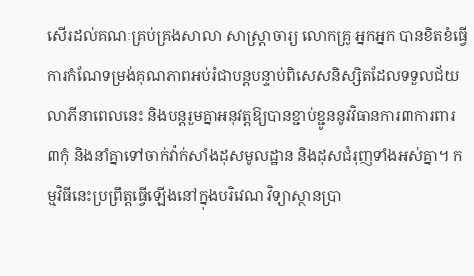សើរដល់គណៈគ្រប់គ្រងសាលា សាស្ត្រាចារ្យ លោកគ្រូ អ្នកអ្នក បានខិតខំធ្វើការកំណែទម្រង់គុណភាពអប់រំជាបន្តបន្ទាប់ពិសេសនិស្សិតដែលទទួលជ័យលាភីនាពេលនេះ និងបន្តរួមគ្នាអនុវត្តឱ្យបានខ្ជាប់ខ្ជូននូវវិធានការ៣ការពារ ៣កុំ និងនាំគ្នាទៅចាក់វ៉ាក់សាំងដុសមូលដ្ឋាន និងដុសជំរុញទាំងអស់គ្នា។ កម្មវិធីនេះប្រព្រឹត្តធ្វើឡើងនៅក្នុងបរិវេណ វិទ្យាស្ថានប្រា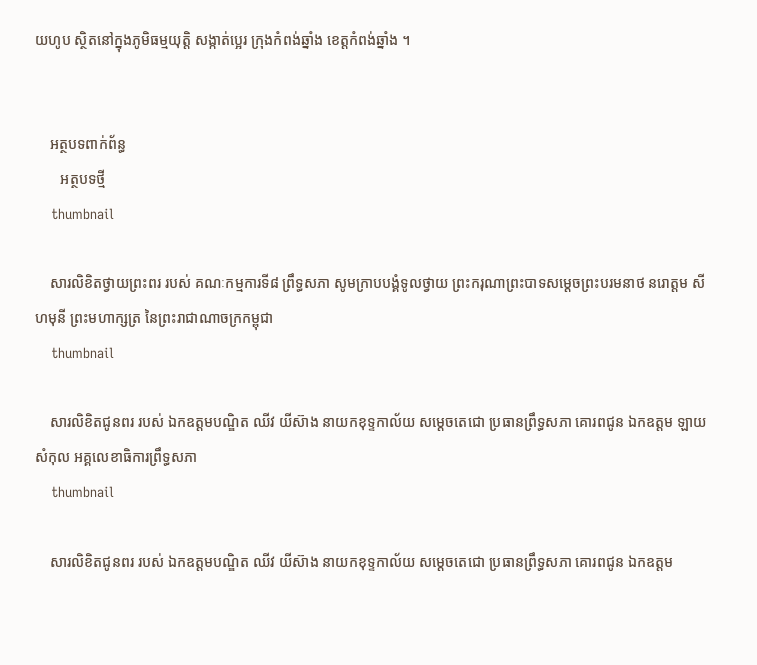យហូប ស្ថិតនៅក្នុងភូមិធម្មយុត្តិ សង្កាត់ប្អេរ ក្រុងកំពង់ឆ្នាំង ខេត្តកំពង់ឆ្នាំង ។


    អត្ថបទពាក់ព័ន្ធ
       អត្ថបទថ្មី
    thumbnail

    សារលិខិតថ្វាយព្រះពរ របស់ គណៈកម្មការទី៨ ព្រឹទ្ធសភា សូមក្រាបបង្គំទូលថ្វាយ ព្រះករុណាព្រះបាទសម្តេចព្រះបរមនាថ នរោត្តម សីហមុនី ព្រះមហាក្សត្រ នៃព្រះរាជាណាចក្រកម្ពុជា
    thumbnail

    សារលិខិតជូនពរ របស់ ឯកឧត្តមបណ្ឌិត ឈីវ យីស៊ាង នាយកខុទ្ទកាល័យ សម្តេចតេជោ ប្រធានព្រឹទ្ធសភា គោរពជូន ឯកឧត្តម ឡាយ សំកុល អគ្គលេខាធិការព្រឹទ្ធសភា
    thumbnail

    សារលិខិតជូនពរ របស់ ឯកឧត្តមបណ្ឌិត ឈីវ យីស៊ាង នាយកខុទ្ទកាល័យ សម្តេចតេជោ ប្រធានព្រឹទ្ធសភា គោរពជូន ឯកឧត្តម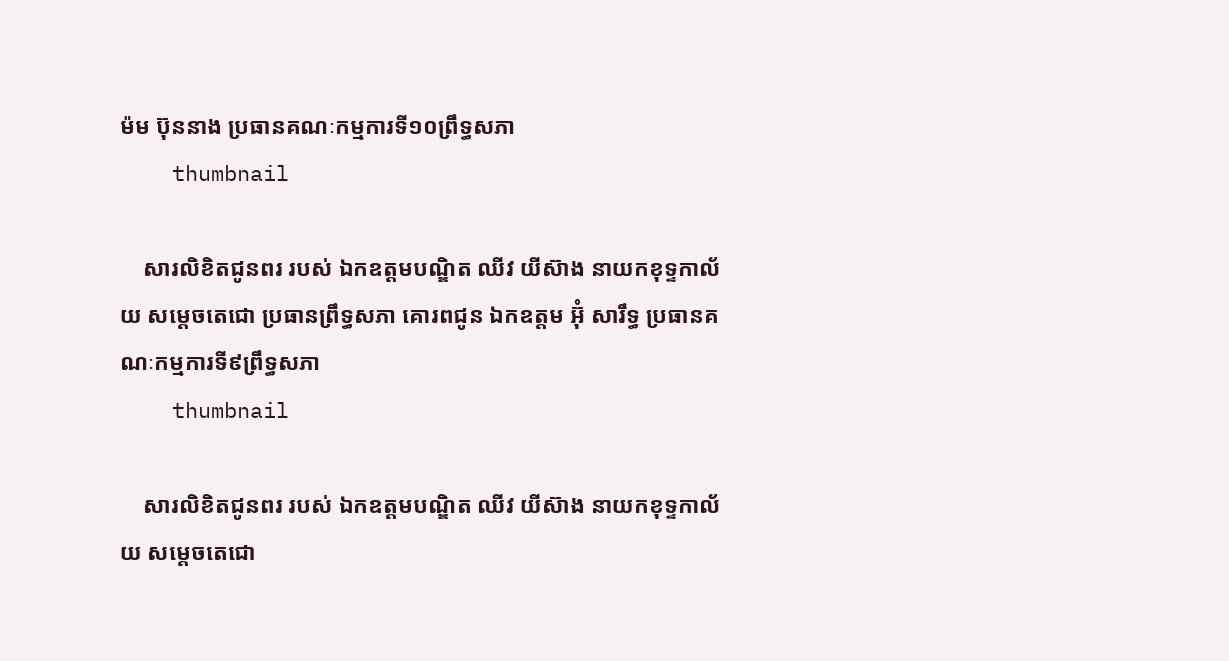ម៉ម ប៊ុននាង ប្រធានគណៈកម្មការទី១០ព្រឹទ្ធសភា
    thumbnail

    សារលិខិតជូនពរ របស់ ឯកឧត្តមបណ្ឌិត ឈីវ យីស៊ាង នាយកខុទ្ទកាល័យ សម្តេចតេជោ ប្រធានព្រឹទ្ធសភា គោរពជូន ឯកឧត្តម អ៊ុំ សារឹទ្ធ ប្រធានគណៈកម្មការទី៩ព្រឹទ្ធសភា
    thumbnail

    សារលិខិតជូនពរ របស់ ឯកឧត្តមបណ្ឌិត ឈីវ យីស៊ាង នាយកខុទ្ទកាល័យ សម្តេចតេជោ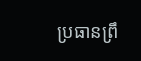ប្រធានព្រឹ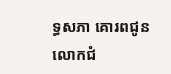ទ្ធសភា គោរពជូន លោកជំ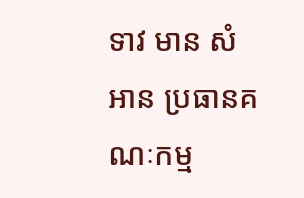ទាវ មាន សំអាន ប្រធានគណៈកម្ម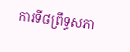ការទី៨ព្រឹទ្ធសភា